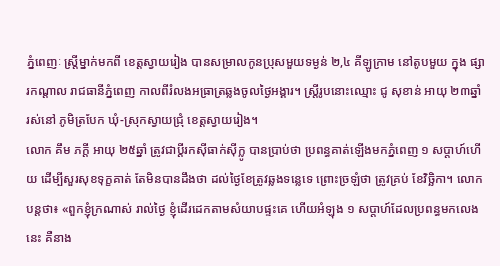ភ្នំពេញៈ ស្រ្តីម្នាក់មកពី ខេត្តស្វាយរៀង បានសម្រាលកូនប្រុសមួយទម្ងន់ ២,៤ គីឡូក្រាម នៅតូបមួយ ក្នុង ផ្សារកណ្តាល រាជធានីភ្នំពេញ កាលពីរំលងអធ្រាត្រឆ្លងចូលថ្ងៃអង្គារ។ ស្រ្តីរូបនោះឈ្មោះ ជូ សុខាន់ អាយុ ២៣ឆ្នាំ រស់នៅ ភូមិត្របែក ឃុំ-ស្រុកស្វាយជ្រុំ ខេត្តស្វាយរៀង។
លោក គឹម ភក្តី អាយុ ២៥ឆ្នាំ ត្រូវជាប្តីរកស៊ីធាក់ស៊ីក្លូ បានប្រាប់ថា ប្រពន្ធគាត់ឡើងមកភ្នំពេញ ១ សប្តាហ៍ហើយ ដើម្បីសួរសុខទុក្ខគាត់ តែមិនបានដឹងថា ដល់ថ្ងៃខែត្រូវឆ្លងទន្លេទេ ព្រោះច្រឡំថា ត្រូវគ្រប់ ខែវិច្ឆិកា។ លោកបន្តថា៖ «ពួកខ្ញុំក្រណាស់ រាល់ថ្ងៃ ខ្ញុំដើរដេកតាមសំយាបផ្ទះគេ ហើយអំឡុង ១ សប្តាហ៍ដែលប្រពន្ធមកលេងនេះ គឺនាង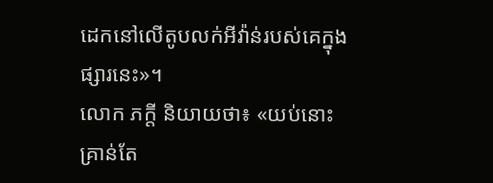ដេកនៅលើតូបលក់អីវ៉ាន់របស់គេក្នុងផ្សារនេះ»។
លោក ភក្តី និយាយថា៖ «យប់នោះគ្រាន់តែ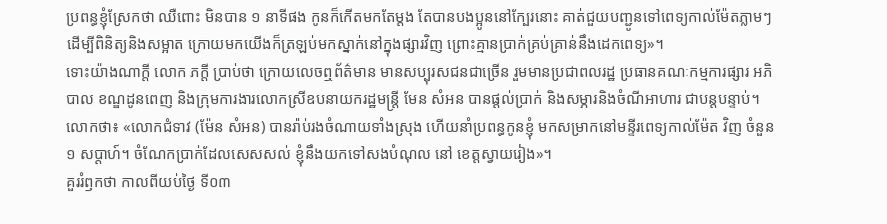ប្រពន្ធខ្ញុំស្រែកថា ឈឺពោះ មិនបាន ១ នាទីផង កូនក៏កើតមកតែម្តង តែបានបងប្អូននៅក្បែរនោះ គាត់ជួយបញ្ជូនទៅពេទ្យកាល់ម៉ែតភ្លាមៗ ដើម្បីពិនិត្យនិងសម្អាត ក្រោយមកយើងក៏ត្រឡប់មកស្នាក់នៅក្នុងផ្សារវិញ ព្រោះគ្មានប្រាក់គ្រប់គ្រាន់នឹងដេកពេទ្យ»។
ទោះយ៉ាងណាក្តី លោក ភក្តី ប្រាប់ថា ក្រោយលេចឮព័ត៌មាន មានសប្បុរសជនជាច្រើន រួមមានប្រជាពលរដ្ឋ ប្រធានគណៈកម្មការផ្សារ អភិបាល ខណ្ឌដូនពេញ និងក្រុមការងារលោកស្រីឧបនាយករដ្ឋមន្រ្តី មែន សំអន បានផ្តល់ប្រាក់ និងសម្ភារនិងចំណីអាហារ ជាបន្តបន្ទាប់។ លោកថា៖ «លោកជំទាវ (ម៉ែន សំអន) បានរ៉ាប់រងចំណាយទាំងស្រុង ហើយនាំប្រពន្ធកូនខ្ញុំ មកសម្រាកនៅមន្ទីរពេទ្យកាល់ម៉ែត វិញ ចំនួន ១ សប្តាហ៍។ ចំណែកប្រាក់ដែលសេសសល់ ខ្ញុំនឹងយកទៅសងបំណុល នៅ ខេត្តស្វាយរៀង»។
គួររំឭកថា កាលពីយប់ថ្ងៃ ទី០៣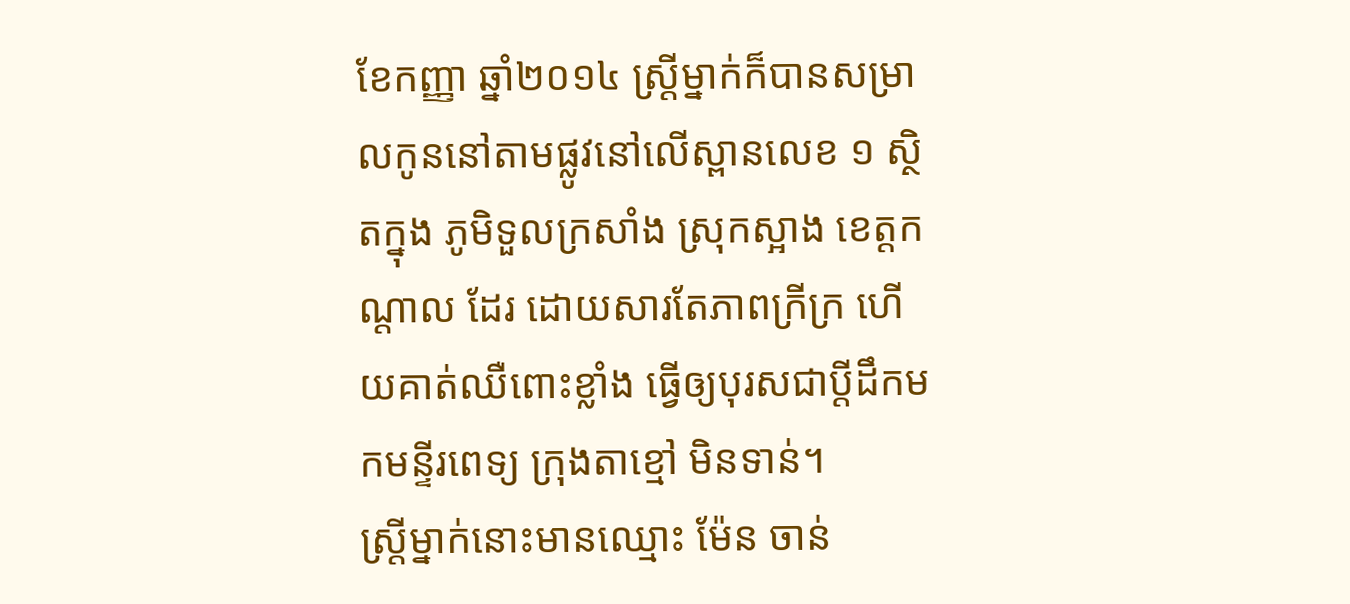ខែកញ្ញា ឆ្នាំ២០១៤ ស្ត្រីម្នាក់ក៏បានសម្រាលកូននៅតាមផ្លូវនៅលើស្ពានលេខ ១ ស្ថិតក្នុង ភូមិទួលក្រសាំង ស្រុកស្អាង ខេត្តកណ្តាល ដែរ ដោយសារតែភាពក្រីក្រ ហើយគាត់ឈឺពោះខ្លាំង ធ្វើឲ្យបុរសជាប្តីដឹកមកមន្ទីរពេទ្យ ក្រុងតាខ្មៅ មិនទាន់។
ស្ត្រីម្នាក់នោះមានឈ្មោះ ម៉ែន ចាន់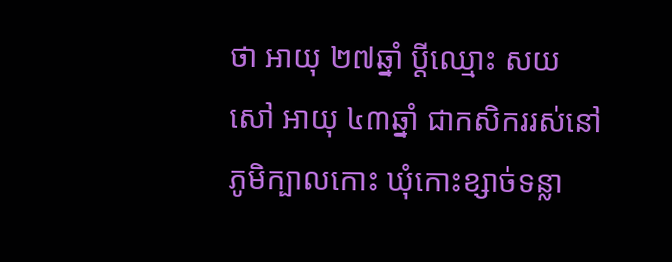ថា អាយុ ២៧ឆ្នាំ ប្តីឈ្មោះ សយ សៅ អាយុ ៤៣ឆ្នាំ ជាកសិកររស់នៅ ភូមិក្បាលកោះ ឃុំកោះខ្សាច់ទន្លា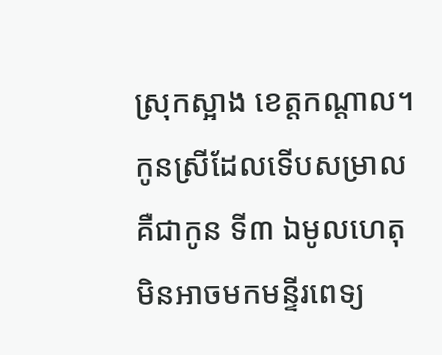ស្រុកស្អាង ខេត្តកណ្តាល។ កូនស្រីដែលទើបសម្រាល គឺជាកូន ទី៣ ឯមូលហេតុមិនអាចមកមន្ទីរពេទ្យ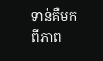ទាន់គឺមកពីភាព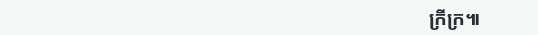ក្រីក្រ៕